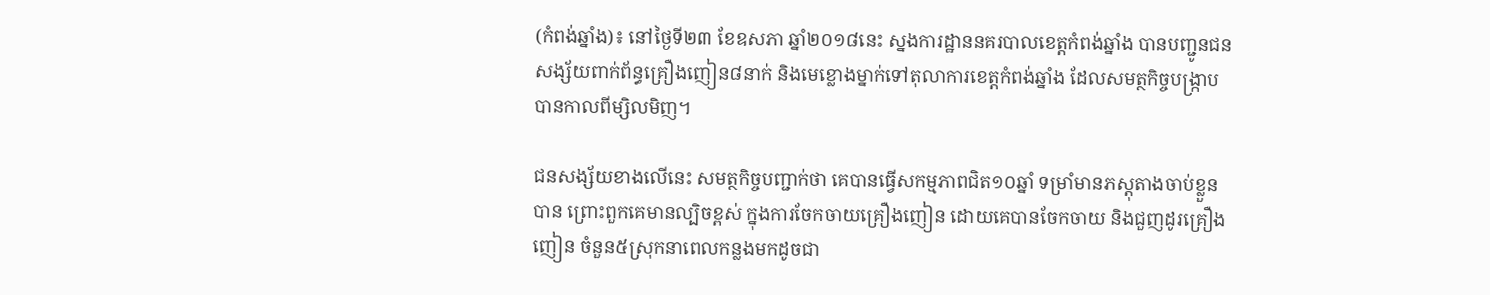(កំពង់ឆ្នាំង)៖ នៅថ្ងៃទី២៣ ខែឧសភា ឆ្នាំ២០១៨នេះ ស្នងការដ្ឋាននគរបាលខេត្តកំពង់ឆ្នាំង បានបញ្ជូនជនសង្ស័យពាក់ព័ន្ធគ្រឿងញៀន៨នាក់ និងមេខ្លោងម្នាក់ទៅតុលាការខេត្តកំពង់ឆ្នាំង ដែលសមត្ថកិច្ចបង្ក្រាបបានកាលពីម្សិលមិញ។

ជនសង្ស័យខាងលើនេះ សមត្ថកិច្ចបញ្ជាក់ថា គេបានធ្វើសកម្មភាពជិត១០ឆ្នាំ ទម្រាំមានភស្តុតាងចាប់ខ្លួនបាន ព្រោះពួកគេមានល្បិចខ្ពស់ ក្នុងការចែកចាយគ្រឿងញៀន ដោយគេបានចែកចាយ និងជួញដូរគ្រឿងញៀន ចំនួន៥ស្រុកនាពេលកន្លងមកដូចជា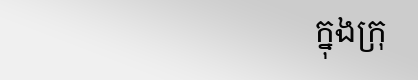ក្នុងក្រុ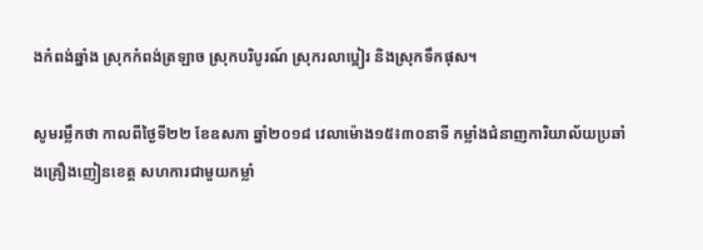ងកំពង់ឆ្នាំង ស្រុកកំពង់ត្រឡាច ស្រុកបរិបូរណ៍ ស្រុករលាប្អៀរ និងស្រុកទឹកផុស។

សូមរម្លឹកថា កាលពីថ្ងៃទី២២ ខែឧសភា ឆ្នាំ២០១៨ វេលាម៉ោង១៥៖៣០នាទី កម្លាំងជំនាញការិយាល័យប្រឆាំងគ្រឿងញៀនខេត្ត សហការជាមួយកម្លាំ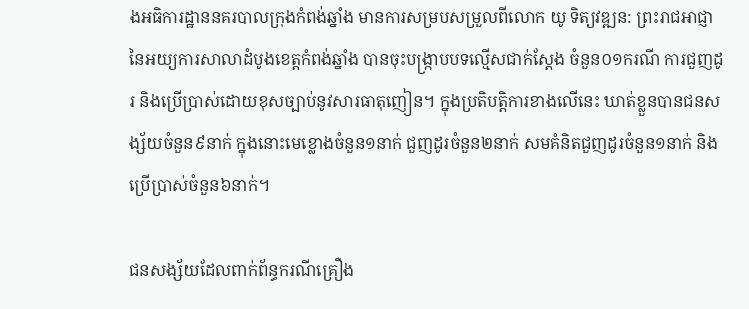ងអធិការដ្ឋាននគរបាលក្រុងកំពង់ឆ្នាំង មានការសម្របសម្រួលពីលោក យូ ទិត្យវឌ្ឍន: ព្រះរាជអាជ្ញានៃអយ្យការសាលាដំបូងខេត្តកំពង់ឆ្នាំង បានចុះបង្ក្រាបបទល្មើសជាក់ស្តែង ចំនួន០១ករណី ការជួញដូរ និងប្រើប្រាស់ដោយខុសច្បាប់នូវសារធាតុញៀន។ ក្នុងប្រតិបត្តិការខាងលើនេះ ឃាត់ខ្លួនបានជនសង្ស័យចំនួន៩នាក់ ក្នុងនោះមេខ្លោងចំនួន១នាក់ ជួញដូរចំនួន២នាក់ សមគំនិតជួញដូរចំនួន១នាក់ និងប្រើប្រាស់ចំនួន៦នាក់។

ជនសង្ស័យដែលពាក់ព័ន្ធករណីគ្រឿង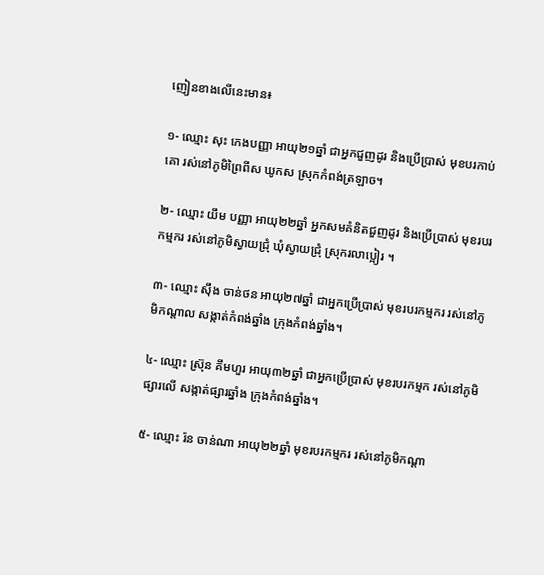ញៀនខាងលើនេះមាន៖

១- ឈ្មោះ សុះ កេងបញ្ញា អាយុ២១ឆ្នាំ ជាអ្នកជួញដូរ និងប្រើប្រាស់ មុខបរកាប់គោ រស់នៅភូមិព្រៃពីស ឃូកស ស្រុកកំពង់ត្រឡាច។

២- ឈ្មោះ យឹម បញ្ញា អាយុ២២ឆ្នាំ អ្នកសមគំនិតជួញដូរ និងប្រើប្រាស់ មុខរបរកម្មករ រស់នៅភូមិស្វាយជ្រុំ ឃុំស្វាយជ្រុំ ស្រុករលាប្អៀរ ។

៣- ឈ្មោះ ស៊ឹង ចាន់ថន អាយុ២៧ឆ្នាំ ជាអ្នកប្រើប្រាស់ មុខរបរកម្មករ រស់នៅភូមិកណ្តាល សង្កាត់កំពង់ឆ្នាំង ក្រុងកំពង់ឆ្នាំង។

៤- ឈ្មោះ ស្រ៊ុន គឹមហួរ អាយុ៣២ឆ្នាំ ជាអ្នកប្រើប្រាស់ មុខរបរកម្មក រស់នៅភូមិផ្សារលើ សង្កាត់ផ្សារឆ្នាំង ក្រុងកំពង់ឆ្នាំង។

៥- ឈ្មោះ រ៉ន ចាន់ណា អាយុ២២ឆ្នាំ មុខរបរកម្មករ រស់នៅភូមិកណ្តា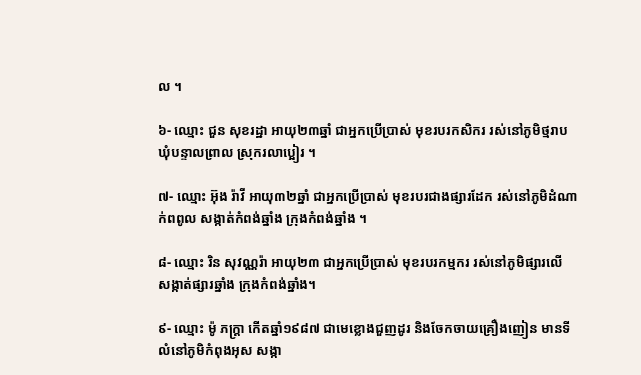ល ។

៦- ឈ្មោះ ជួន សុខរដ្ឋា អាយុ២៣ឆ្នាំ ជាអ្នកប្រើប្រាស់ មុខរបរកសិករ រស់នៅភូមិថ្មរាប ឃុំបន្ទាលព្រាល ស្រុករលាប្អៀរ ។

៧- ឈ្មោះ អ៊ុង រ៉ាវី អាយុ៣២ឆ្នាំ ជាអ្នកប្រើប្រាស់ មុខរបរជាងផ្សារដែក រស់នៅភូមិដំណាក់ពពូល សង្កាត់កំពង់ឆ្នាំង ក្រុងកំពង់ឆ្នាំង ។

៨- ឈ្មោះ រិន សុវណ្ណរ៉ា អាយុ២៣ ជាអ្នកប្រើប្រាស់ មុខរបរកម្មករ រស់នៅភូមិផ្សារលើ សង្កាត់ផ្សារឆ្នាំង ក្រុងកំពង់ឆ្នាំង។

៩- ឈ្មោះ ម៉ូ ភក្ត្រា កើតឆ្នាំ១៩៨៧ ជាមេខ្លោងជួញដូរ និងចែកចាយគ្រឿងញៀន មានទីលំនៅភូមិកំពុងអុស សង្កា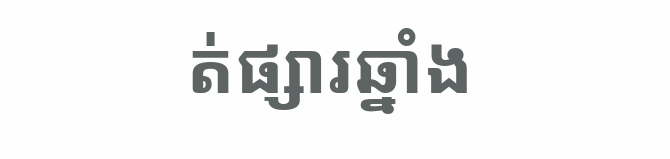ត់ផ្សារឆ្នាំង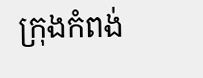ក្រុងកំពង់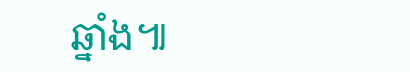ឆ្នាំង៕